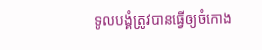ទូលបង្គំត្រូវបានធ្វើឲ្យចំកោង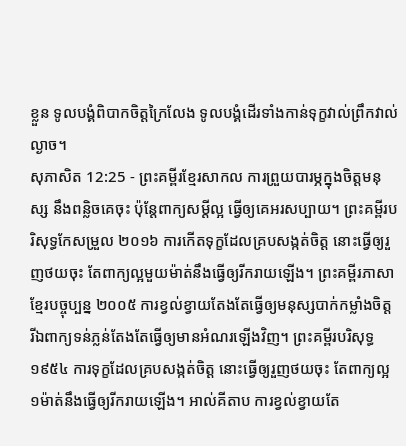ខ្លួន ទូលបង្គំពិបាកចិត្តក្រៃលែង ទូលបង្គំដើរទាំងកាន់ទុក្ខវាល់ព្រឹកវាល់ល្ងាច។
សុភាសិត 12:25 - ព្រះគម្ពីរខ្មែរសាកល ការព្រួយបារម្ភក្នុងចិត្តមនុស្ស នឹងពន្លិចគេចុះ ប៉ុន្តែពាក្យសម្ដីល្អ ធ្វើឲ្យគេអរសប្បាយ។ ព្រះគម្ពីរបរិសុទ្ធកែសម្រួល ២០១៦ ការកើតទុក្ខដែលគ្របសង្កត់ចិត្ត នោះធ្វើឲ្យរួញថយចុះ តែពាក្យល្អមួយម៉ាត់នឹងធ្វើឲ្យរីករាយឡើង។ ព្រះគម្ពីរភាសាខ្មែរបច្ចុប្បន្ន ២០០៥ ការខ្វល់ខ្វាយតែងតែធ្វើឲ្យមនុស្សបាក់កម្លាំងចិត្ត រីឯពាក្យទន់ភ្លន់តែងតែធ្វើឲ្យមានអំណរឡើងវិញ។ ព្រះគម្ពីរបរិសុទ្ធ ១៩៥៤ ការទុក្ខដែលគ្របសង្កត់ចិត្ត នោះធ្វើឲ្យរួញថយចុះ តែពាក្យល្អ១ម៉ាត់នឹងធ្វើឲ្យរីករាយឡើង។ អាល់គីតាប ការខ្វល់ខ្វាយតែ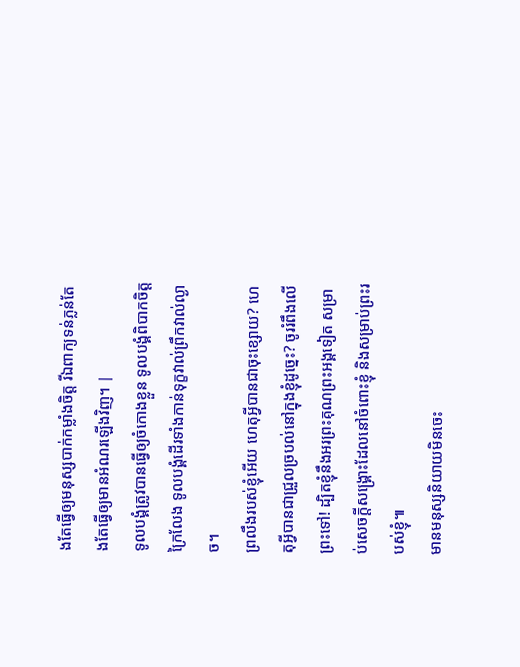ងតែធ្វើឲ្យមនុស្សបាក់កម្លាំងចិត្ត រីឯពាក្យទន់ភ្លន់តែងតែធ្វើឲ្យមានអំណរឡើងវិញ។ |
ទូលបង្គំត្រូវបានធ្វើឲ្យចំកោងខ្លួន ទូលបង្គំពិបាកចិត្តក្រៃលែង ទូលបង្គំដើរទាំងកាន់ទុក្ខវាល់ព្រឹកវាល់ល្ងាច។
ព្រលឹងរបស់ខ្ញុំអើយ ហេតុអ្វីបានជាចុះខ្សោយ? ហេតុអ្វីបានជាជ្រួលច្របល់នៅក្នុងខ្ញុំដូច្នេះ? ចូររំពឹងលើព្រះទៅ! ដ្បិតខ្ញុំនឹងអរព្រះគុណព្រះអង្គទៀត សម្រាប់សេចក្ដីសង្គ្រោះដែលនៅចំពោះខ្ញុំ និងសម្រាប់ព្រះរបស់ខ្ញុំ៕
មានមនុស្សនិយាយមិនចេះ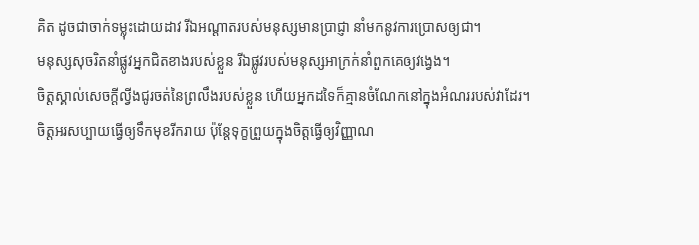គិត ដូចជាចាក់ទម្លុះដោយដាវ រីឯអណ្ដាតរបស់មនុស្សមានប្រាជ្ញា នាំមកនូវការប្រោសឲ្យជា។
មនុស្សសុចរិតនាំផ្លូវអ្នកជិតខាងរបស់ខ្លួន រីឯផ្លូវរបស់មនុស្សអាក្រក់នាំពួកគេឲ្យវង្វេង។
ចិត្តស្គាល់សេចក្ដីល្វីងជូរចត់នៃព្រលឹងរបស់ខ្លួន ហើយអ្នកដទៃក៏គ្មានចំណែកនៅក្នុងអំណររបស់វាដែរ។
ចិត្តអរសប្បាយធ្វើឲ្យទឹកមុខរីករាយ ប៉ុន្តែទុក្ខព្រួយក្នុងចិត្តធ្វើឲ្យវិញ្ញាណ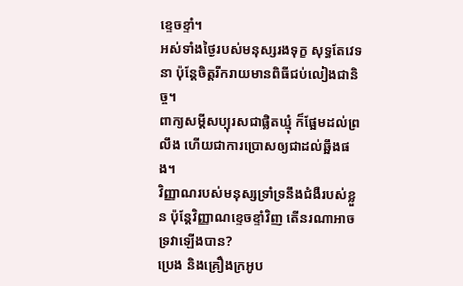ខ្ទេចខ្ទាំ។
អស់ទាំងថ្ងៃរបស់មនុស្សរងទុក្ខ សុទ្ធតែវេទនា ប៉ុន្តែចិត្តរីករាយមានពិធីជប់លៀងជានិច្ច។
ពាក្យសម្ដីសប្បុរសជាផ្លិតឃ្មុំ ក៏ផ្អែមដល់ព្រលឹង ហើយជាការប្រោសឲ្យជាដល់ឆ្អឹងផង។
វិញ្ញាណរបស់មនុស្សទ្រាំទ្រនឹងជំងឺរបស់ខ្លួន ប៉ុន្តែវិញ្ញាណខ្ទេចខ្ទាំវិញ តើនរណាអាចទ្រវាឡើងបាន?
ប្រេង និងគ្រឿងក្រអូប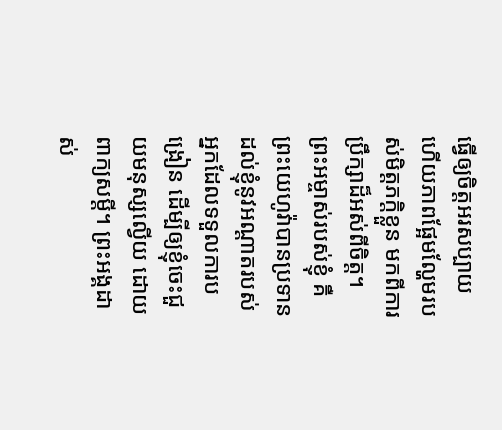ធ្វើឲ្យចិត្តអរសប្បាយ ហើយភាពផ្អែមល្ហែមរបស់មិត្តភក្ដិខ្លួន មកពីការប្រឹក្សាដ៏អស់ពីចិត្ត។
ព្រះអម្ចាស់របស់ខ្ញុំ គឺព្រះយេហូវ៉ាបានប្រទានដល់ខ្ញុំនូវអណ្ដាតរបស់អ្នកដែលទទួលការបង្រៀន ដើម្បីឲ្យខ្ញុំចេះជួយមនុស្សល្វើយ ដោយពាក្យសម្ដី។ ព្រះអង្គដាស់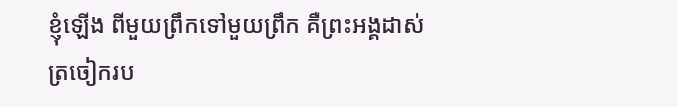ខ្ញុំឡើង ពីមួយព្រឹកទៅមួយព្រឹក គឺព្រះអង្គដាស់ត្រចៀករប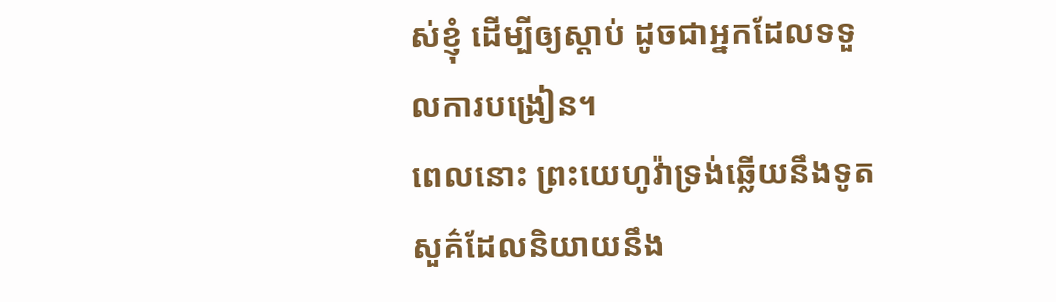ស់ខ្ញុំ ដើម្បីឲ្យស្ដាប់ ដូចជាអ្នកដែលទទួលការបង្រៀន។
ពេលនោះ ព្រះយេហូវ៉ាទ្រង់ឆ្លើយនឹងទូតសួគ៌ដែលនិយាយនឹង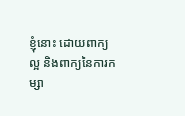ខ្ញុំនោះ ដោយពាក្យល្អ និងពាក្យនៃការកម្សា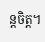ន្តចិត្ត។